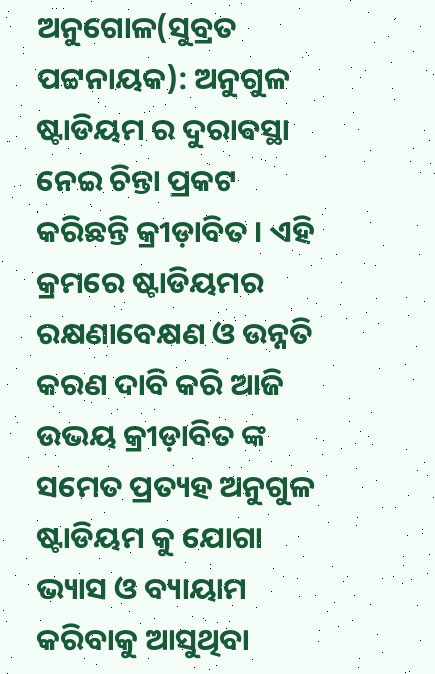ଅନୁଗୋଳ(ସୁବ୍ରତ ପଟ୍ଟନାୟକ): ଅନୁଗୁଳ ଷ୍ଟାଡିୟମ ର ଦୁରାଵସ୍ଥା ନେଇ ଚିନ୍ତା ପ୍ରକଟ କରିଛନ୍ତି କ୍ରୀଡ଼ାବିତ । ଏହି କ୍ରମରେ ଷ୍ଟାଡିୟମର ରକ୍ଷଣାବେକ୍ଷଣ ଓ ଉନ୍ନତି କରଣ ଦାବି କରି ଆଜି ଉଭୟ କ୍ରୀଡ଼ାବିତ ଙ୍କ ସମେତ ପ୍ରତ୍ୟହ ଅନୁଗୁଳ ଷ୍ଟାଡିୟମ କୁ ଯୋଗା ଭ୍ୟାସ ଓ ବ୍ୟାୟାମ କରିବାକୁ ଆସୁଥିବା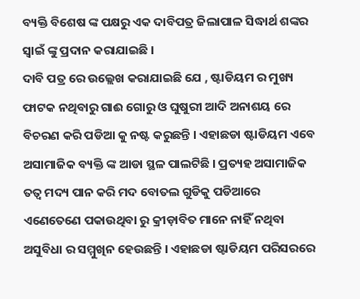ବ୍ୟକ୍ତି ବିଶେଷ ଙ୍କ ପକ୍ଷରୁ ଏକ ଦାବିପତ୍ର ଜିଲାପାଳ ସିଦ୍ଧାର୍ଥ ଶଙ୍କର ସ୍ବାଇଁ ଙ୍କୁ ପ୍ରଦାନ କରାଯାଇଛି ।
ଦାବି ପତ୍ର ରେ ଉଲ୍ଲେଖ କରାଯାଇଛି ଯେ , ଷ୍ଟାଡିୟମ ର ମୁଖ୍ୟ ଫାଟକ ନଥିବାରୁ ଗାଈ ଗୋରୁ ଓ ଘୁଷୁରୀ ଆଦି ଅନାଶୟ ରେ ବିଚରଣ କରି ପଡିଆ କୁ ନଷ୍ଟ କରୁଛନ୍ତି । ଏହାଛଡା ଷ୍ଟାଡିୟମ ଏବେ ଅସାମାଜିକ ବ୍ୟକ୍ତି ଙ୍କ ଆଡା ସ୍ଥଳ ପାଲଟିଛି । ପ୍ରତ୍ୟହ ଅସାମାଜିକ ତତ୍ୱ ମଦ୍ୟ ପାନ କରି ମଦ ବୋତଲ ଗୁଡିକୁ ପଡିଆରେ ଏଣେତେଣେ ପକାଉଥିବା ରୁ କ୍ରୀଡ଼ାବିତ ମାନେ ନାହିଁ ନଥିବା ଅସୁବିଧା ର ସମ୍ମୁଖିନ ହେଉଛନ୍ତି । ଏହାଛଡା ଷ୍ଟାଡିୟମ ପରିସରରେ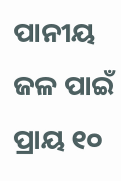ପାନୀୟ ଜଳ ପାଇଁ ପ୍ରାୟ ୧୦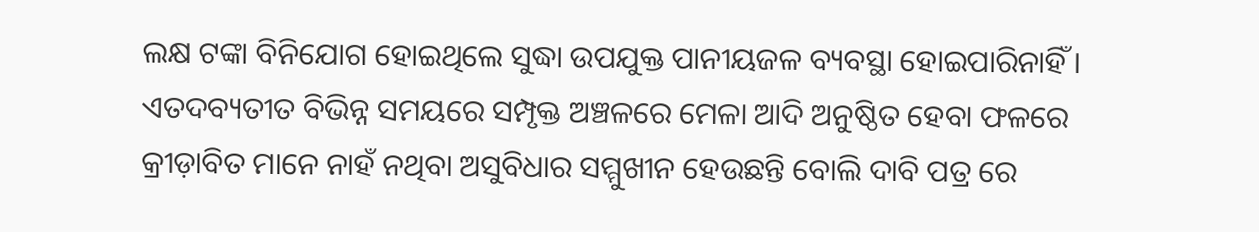ଲକ୍ଷ ଟଙ୍କା ବିନିଯୋଗ ହୋଇଥିଲେ ସୁଦ୍ଧା ଉପଯୁକ୍ତ ପାନୀୟଜଳ ବ୍ୟବସ୍ଥା ହୋଇପାରିନାହିଁ । ଏତଦବ୍ୟତୀତ ବିଭିନ୍ନ ସମୟରେ ସମ୍ପୃକ୍ତ ଅଞ୍ଚଳରେ ମେଳା ଆଦି ଅନୁଷ୍ଠିତ ହେବା ଫଳରେ କ୍ରୀଡ଼ାବିତ ମାନେ ନାହଁ ନଥିବା ଅସୁବିଧାର ସମ୍ମୁଖୀନ ହେଉଛନ୍ତି ବୋଲି ଦାବି ପତ୍ର ରେ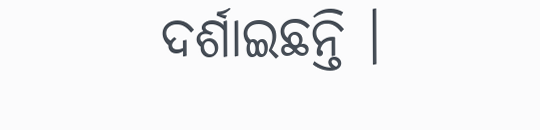ଦର୍ଶାଇଛନ୍ତି ।